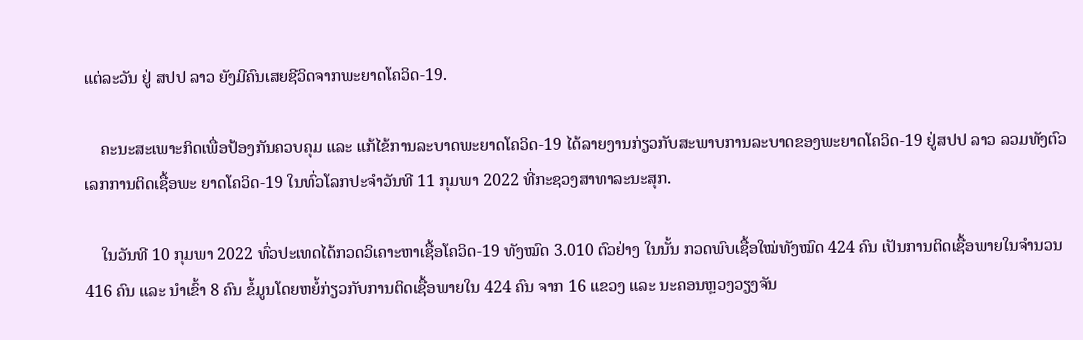ແຕ່ລະວັນ ຢູ່ ສປປ ລາວ ຍັງມີຄົນເສຍຊີວິດຈາກພະຍາດໂຄວິດ-19.

    ຄະນະສະເພາະກິດເພື່ອປ້ອງກັນຄວບຄຸມ ແລະ ແກ້ໄຂ້ການລະບາດພະຍາດໂຄວິດ-19 ໄດ້ລາຍງານກ່ຽວກັບສະພາບການລະບາດຂອງພະຍາດໂຄວິດ-19 ຢູ່ສປປ ລາວ ລວມທັງຕົວເລກການຕິດເຊື້ອພະ ຍາດໂຄວິດ-19 ໃນທົ່ວໂລກປະຈໍາວັນທີ 11 ກຸມພາ 2022 ທີ່ກະຊວງສາທາລະນະສຸກ.

    ໃນວັນທີ 10 ກຸມພາ 2022 ທົ່ວປະເທດໄດ້ກວດວິເຄາະຫາເຊື້ອໂຄວິດ-19 ທັງໝົດ 3.010 ຕົວຢ່າງ ໃນນັ້ນ ກວດພົບເຊື້ອໃໝ່ທັງໝົດ 424 ຄົນ ເປັນການຕິດເຊື້ອພາຍໃນຈຳນວນ 416 ຄົນ ແລະ ນໍາເຂົ້າ 8 ຄົນ ຂໍ້ມູນໂດຍຫຍໍ້ກ່ຽວກັບການຕິດເຊື້ອພາຍໃນ 424 ຄົນ ຈາກ 16 ແຂວງ ແລະ ນະຄອນຫຼວງວຽງຈັນ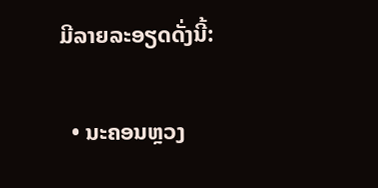ມີລາຍລະອຽດດັ່ງນີ້:

  • ນະຄອນຫຼວງ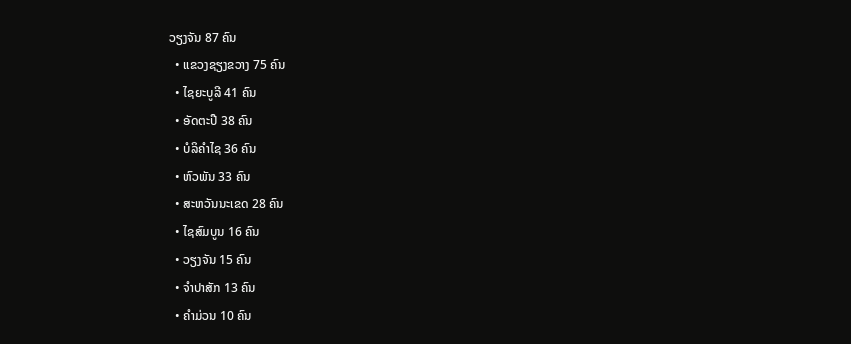ວຽງຈັນ 87 ຄົນ
  • ແຂວງຊຽງຂວາງ 75 ຄົນ
  • ໄຊຍະບູລີ 41 ຄົນ
  • ອັດຕະປື 38 ຄົນ
  • ບໍລິຄຳໄຊ 36 ຄົນ
  • ຫົວພັນ 33 ຄົນ
  • ສະຫວັນນະເຂດ 28 ຄົນ
  • ໄຊສົມບູນ 16 ຄົນ
  • ວຽງຈັນ 15 ຄົນ
  • ຈຳປາສັກ 13 ຄົນ
  • ຄຳມ່ວນ 10 ຄົນ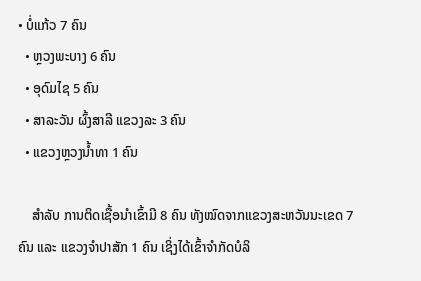• ບໍ່ແກ້ວ 7 ຄົນ
  • ຫຼວງພະບາງ 6 ຄົນ
  • ອຸດົມໄຊ 5 ຄົນ
  • ສາລະວັນ ຜົ້ງສາລີ ແຂວງລະ 3 ຄົນ
  • ແຂວງຫຼວງນ້ຳທາ 1 ຄົນ

    ສຳລັບ ການຕິດເຊື້ອນໍາເຂົ້າມີ 8 ຄົນ ທັງໝົດຈາກແຂວງສະຫວັນນະເຂດ 7 ຄົນ ແລະ ແຂວງຈຳປາສັກ 1 ຄົນ ເຊິ່ງໄດ້ເຂົ້າຈຳກັດບໍລິ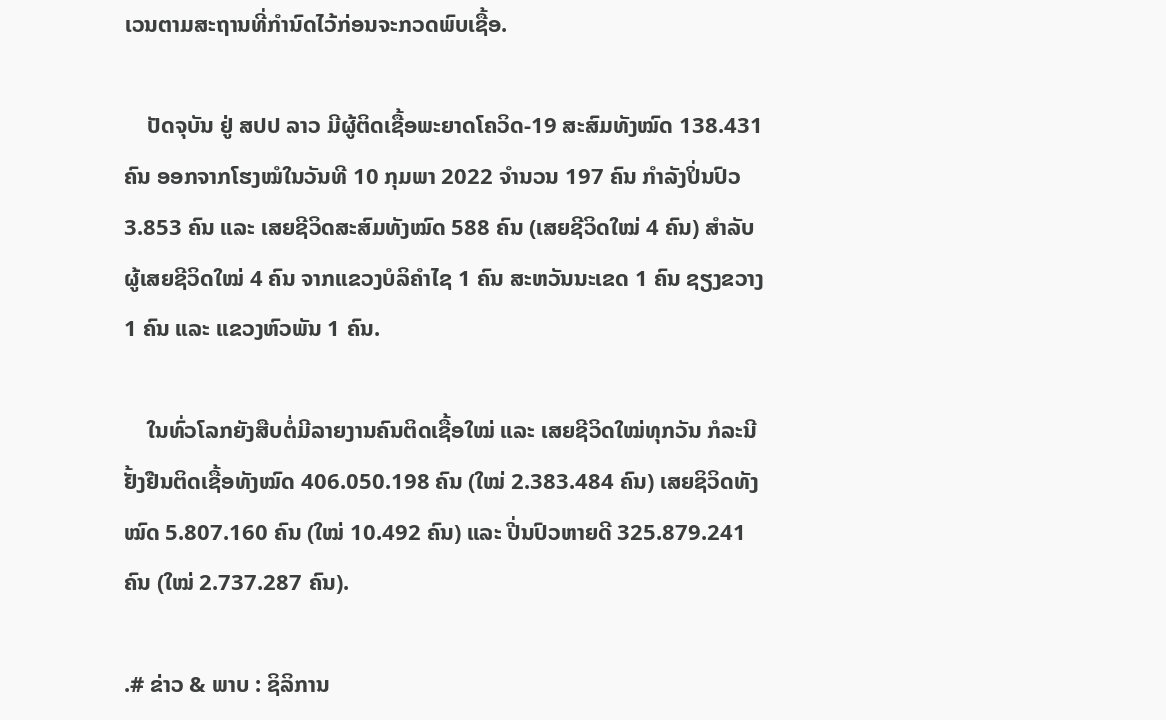ເວນຕາມສະຖານທີ່ກຳນົດໄວ້ກ່ອນຈະກວດພົບເຊື້ອ.

    ປັດຈຸບັນ ຢູ່ ສປປ ລາວ ມີຜູ້ຕິດເຊື້ອພະຍາດໂຄວິດ-19 ສະສົມທັງໝົດ 138.431 ຄົນ ອອກຈາກໂຮງໝໍໃນວັນທີ 10 ກຸມພາ 2022 ຈຳນວນ 197 ຄົນ ກຳລັງປິ່ນປົວ 3.853 ຄົນ ແລະ ເສຍຊີວິດສະສົມທັງໝົດ 588 ຄົນ (ເສຍຊີວິດໃໝ່ 4 ຄົນ) ສຳລັບ ຜູ້ເສຍຊີວິດໃໝ່ 4 ຄົນ ຈາກແຂວງບໍລິຄຳໄຊ 1 ຄົນ ສະຫວັນນະເຂດ 1 ຄົນ ຊຽງຂວາງ 1 ຄົນ ແລະ ແຂວງຫົວພັນ 1 ຄົນ.

    ໃນທົ່ວໂລກຍັງສືບຕໍ່ມີລາຍງານຄົນຕິດເຊື້ອໃໝ່ ແລະ ເສຍຊີວິດໃໝ່ທຸກວັນ ກໍລະນີຢັ້ງຢືນຕິດເຊື້ອທັງໝົດ 406.050.198 ຄົນ (ໃໝ່ 2.383.484 ຄົນ) ເສຍຊິວິດທັງໝົດ 5.807.160 ຄົນ (ໃໝ່ 10.492 ຄົນ) ແລະ ປີ່ນປົວຫາຍດີ 325.879.241 ຄົນ (ໃໝ່ 2.737.287 ຄົນ).

.# ຂ່າວ & ພາບ : ຊິລິການ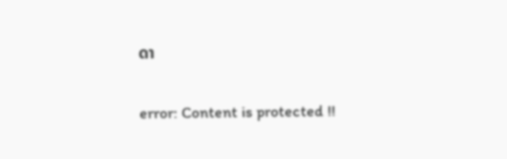ດາ

error: Content is protected !!